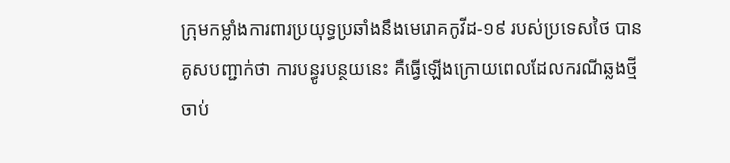ក្រុមកម្លាំងការពារប្រយុទ្ធប្រឆាំងនឹងមេរោគកូវីដ-១៩ របស់ប្រទេសថៃ បានគូសបញ្ជាក់ថា ការបន្ធូរបន្ថយនេះ គឺធ្វើឡើងក្រោយពេលដែលករណីឆ្លងថ្មី ចាប់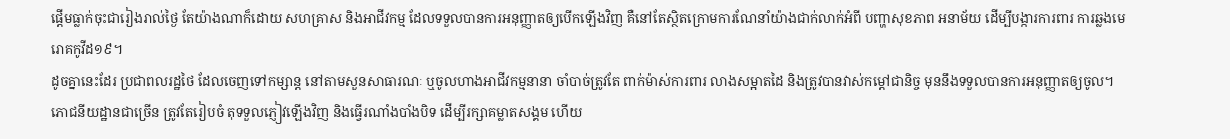ផ្តើមធ្លាក់ចុះជារៀងរាល់ថ្ងៃ តែយ៉ាងណាក៏ដោយ សហគ្រាស និងអាជីវកម្ម ដែលទទួលបានការអនុញ្ញាតឲ្យបើកឡើងវិញ គឺនៅតែស្ថិតក្រោមការណែនាំយ៉ាងជាក់លាក់អំពី បញ្ហាសុខភាព អនាម័យ ដើម្បីបង្ការការពារ ការឆ្លងមេរោគកូវីដ១៩។
ដូចគ្នានេះដែរ ប្រជាពលរដ្ឋថៃ ដែលចេញទៅកម្សាន្ត នៅតាមសួនសាធារណៈ ឬចូលហាងអាជីវកម្មនានា ចាំបាច់ត្រូវតែ ពាក់ម៉ាស់ការពារ លាងសម្អាតដៃ និងត្រូវបានវាស់កម្តៅជានិច្ច មុននឹងទទួលបានការអនុញ្ញាតឲ្យចូល។
ភោជនីយដ្ឋានជាច្រើន ត្រូវតែរៀបចំ តុទទួលភ្ញៀវឡើងវិញ និងធ្វើរណាំងបាំងបិទ ដើម្បីរក្សាគម្លាតសង្គម ហើយ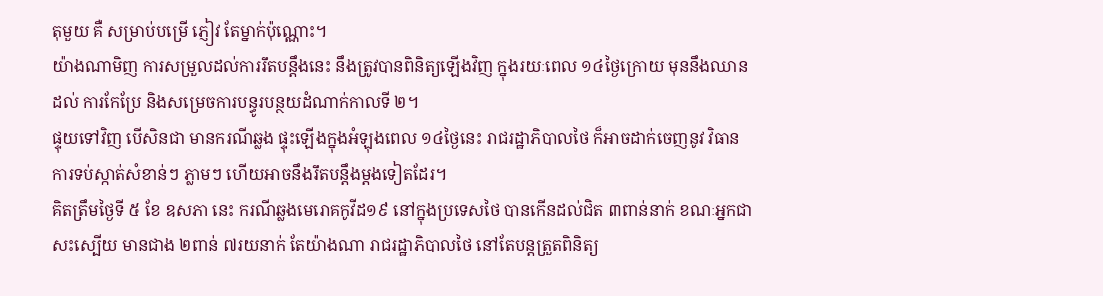តុមួយ គឺ សម្រាប់បម្រើ ភ្ញៀវ តែម្នាក់ប៉ុណ្ណោះ។
យ៉ាងណាមិញ ការសម្រួលដល់ការរឹតបន្តឹងនេះ នឹងត្រូវបានពិនិត្យឡើងវិញ ក្នុងរយៈពេល ១៤ថ្ងៃក្រោយ មុននឹងឈានដល់ ការកែប្រែ និងសម្រេចការបន្ធូរបន្ថយដំណាក់កាលទី ២។
ផ្ទុយទៅវិញ បើសិនជា មានករណីឆ្លង ផ្ទុះឡើងក្នុងអំឡុងពេល ១៤ថ្ងៃនេះ រាជរដ្ឋាភិបាលថៃ ក៏អាចដាក់ចេញនូវ វិធានការទប់ស្កាត់សំខាន់ៗ ភ្លាមៗ ហើយអាចនឹងរឹតបន្តឹងម្តងទៀតដែរ។
គិតត្រឹមថ្ងៃទី ៥ ខែ ឧសភា នេះ ករណីឆ្លងមេរោគកូវីដ១៩ នៅក្នុងប្រទេសថៃ បានកើនដល់ជិត ៣ពាន់នាក់ ខណៈអ្នកជាសះស្បើយ មានជាង ២ពាន់ ៧រយនាក់ តែយ៉ាងណា រាជរដ្ឋាភិបាលថៃ នៅតែបន្តត្រួតពិនិត្យ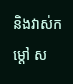និងវាស់កម្តៅ ស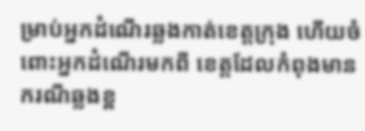ម្រាប់អ្នកដំណើរឆ្លងកាត់ខេត្តក្រុង ហើយចំពោះអ្នកដំណើរមកពី ខេត្តដែលកំពុងមានករណីឆ្លងខ្ព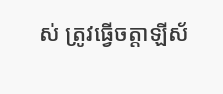ស់ ត្រូវធ្វើចត្តាឡីស័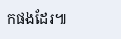កផងដែរ៕